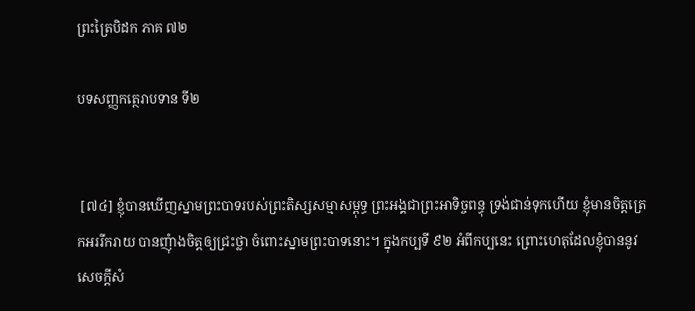ព្រះត្រៃបិដក ភាគ ៧២

បទសញ្ញកត្ថេរាបទាន ទី២


 [៧៤] ខ្ញុំបានឃើញស្នាមព្រះបាទរបស់ព្រះតិស្សសម្មាសម្ពុទ្ធ ព្រះអង្គជាព្រះអាទិច្ចពន្ធុ ទ្រង់ជាន់ទុកហើយ ខ្ញុំមានចិត្តត្រេកអររីករាយ បានញុំាងចិត្តឲ្យជ្រះថ្លា ចំពោះស្នាមព្រះបាទនោះ។ ក្នុងកប្បទី ៩២ អំពីកប្បនេះ ព្រោះហេតុដែលខ្ញុំបាននូវសេចក្តីសំ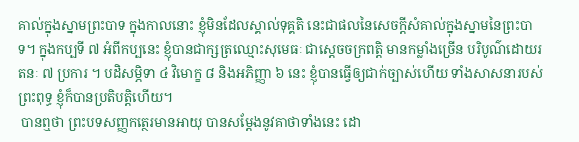គាល់ក្នុងស្នាមព្រះបាទ ក្នុងកាលនោះ ខ្ញុំមិនដែលស្គាល់ទុគ្គតិ នេះជាផលនៃសេចក្តីសំគាល់ក្នុងស្នាមនៃព្រះបាទ។ ក្នុងកប្បទី ៧ អំពីកប្បនេះ ខ្ញុំបានជាក្សត្រឈ្មោះសុមេធៈ ជាស្តេចចក្រពត្តិ មានកម្លាំងច្រើន បរិបូណ៌ដោយរតនៈ ៧ ប្រការ ។ បដិសម្ភិទា ៤ វិមោក្ខ ៨ និងអភិញ្ញា ៦ នេះ ខ្ញុំបានធ្វើឲ្យជាក់ច្បាស់ហើយ ទាំងសាសនារបស់ព្រះពុទ្ធ ខ្ញុំក៏បានប្រតិបត្តិហើយ។
 បានឮថា ព្រះបទសញ្ញកត្ថេរមានអាយុ បានសម្តែងនូវគាថាទាំងនេះ ដោ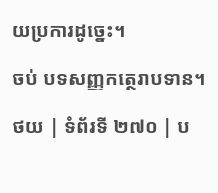យប្រការដូច្នេះ។

ចប់ បទសញ្ញកត្ថេរាបទាន។

ថយ | ទំព័រទី ២៧០ | ប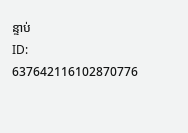ន្ទាប់
ID: 637642116102870776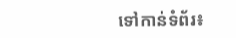ទៅកាន់ទំព័រ៖